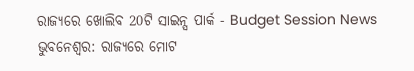ରାଜ୍ୟରେ ଖୋଲିବ 20ଟି ସାଇନ୍ସ ପାର୍କ - Budget Session News
ଭୁବନେଶ୍ବର: ରାଜ୍ୟରେ ମୋଟ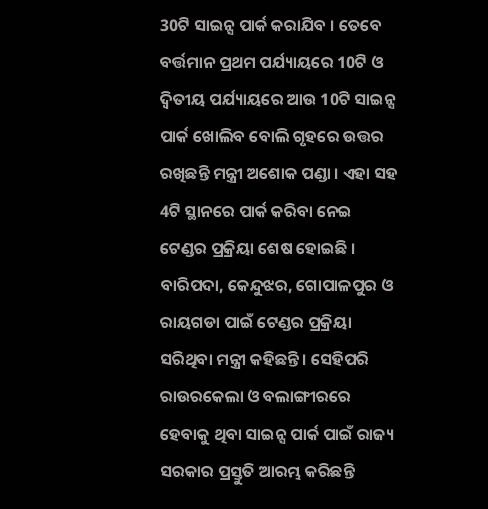30ଟି ସାଇନ୍ସ ପାର୍କ କରାଯିବ । ତେବେ ବର୍ତ୍ତମାନ ପ୍ରଥମ ପର୍ଯ୍ୟାୟରେ 10ଟି ଓ ଦ୍ବିତୀୟ ପର୍ଯ୍ୟାୟରେ ଆଉ 10ଟି ସାଇନ୍ସ ପାର୍କ ଖୋଲିବ ବୋଲି ଗୃହରେ ଉତ୍ତର ରଖିଛନ୍ତି ମନ୍ତ୍ରୀ ଅଶୋକ ପଣ୍ଡା । ଏହା ସହ 4ଟି ସ୍ଥାନରେ ପାର୍କ କରିବା ନେଇ ଟେଣ୍ଡର ପ୍ରକ୍ରିୟା ଶେଷ ହୋଇଛି । ବାରିପଦା, କେନ୍ଦୁଝର, ଗୋପାଳପୁର ଓ ରାୟଗଡା ପାଇଁ ଟେଣ୍ଡର ପ୍ରକ୍ରିୟା ସରିଥିବା ମନ୍ତ୍ରୀ କହିଛନ୍ତି । ସେହିପରି ରାଉରକେଲା ଓ ବଲାଙ୍ଗୀରରେ ହେବାକୁ ଥିବା ସାଇନ୍ସ ପାର୍କ ପାଇଁ ରାଜ୍ୟ ସରକାର ପ୍ରସ୍ତୁତି ଆରମ୍ଭ କରିଛନ୍ତି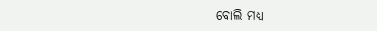ବୋଲି ମଧ୍ୟ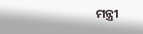ମନ୍ତ୍ରୀ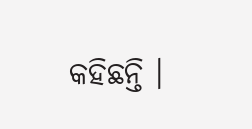କହିଛନ୍ତି ।